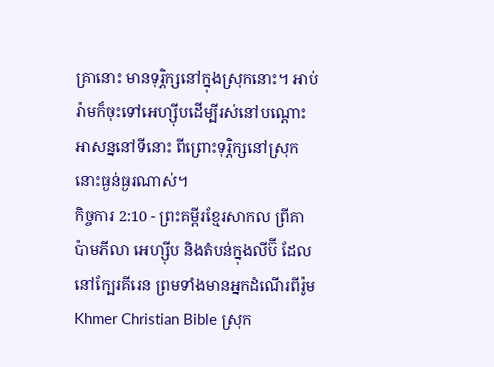គ្រានោះ មានទុរ្ភិក្សនៅក្នុងស្រុកនោះ។ អាប់រ៉ាមក៏ចុះទៅអេហ្ស៊ីបដើម្បីរស់នៅបណ្ដោះអាសន្ននៅទីនោះ ពីព្រោះទុរ្ភិក្សនៅស្រុកនោះធ្ងន់ធ្ងរណាស់។
កិច្ចការ 2:10 - ព្រះគម្ពីរខ្មែរសាកល ព្រីគា ប៉ាមភីលា អេហ្ស៊ីប និងតំបន់ក្នុងលីប៊ី ដែលនៅក្បែរគីរេន ព្រមទាំងមានអ្នកដំណើរពីរ៉ូម Khmer Christian Bible ស្រុក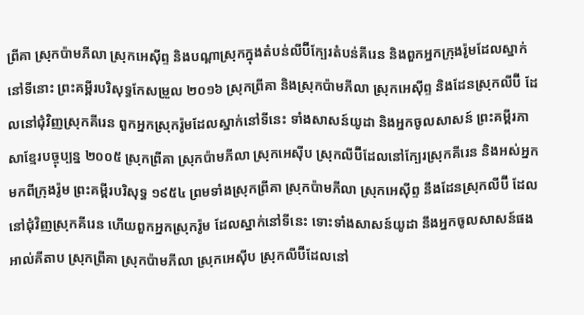ព្រីគា ស្រុកប៉ាមភីលា ស្រុកអេស៊ីព្ទ និងបណ្ដាស្រុកក្នុងតំបន់លីប៊ីក្បែរតំបន់គីរេន និងពួកអ្នកក្រុងរ៉ូមដែលស្នាក់នៅទីនោះ ព្រះគម្ពីរបរិសុទ្ធកែសម្រួល ២០១៦ ស្រុកព្រីគា និងស្រុកប៉ាមភីលា ស្រុកអេស៊ីព្ទ និងដែនស្រុកលីប៊ី ដែលនៅជុំវិញស្រុកគីរេន ពួកអ្នកស្រុករ៉ូមដែលស្នាក់នៅទីនេះ ទាំងសាសន៍យូដា និងអ្នកចូលសាសន៍ ព្រះគម្ពីរភាសាខ្មែរបច្ចុប្បន្ន ២០០៥ ស្រុកព្រីគា ស្រុកប៉ាមភីលា ស្រុកអេស៊ីប ស្រុកលីប៊ីដែលនៅក្បែរស្រុកគីរេន និងអស់អ្នកមកពីក្រុងរ៉ូម ព្រះគម្ពីរបរិសុទ្ធ ១៩៥៤ ព្រមទាំងស្រុកព្រីគា ស្រុកប៉ាមភីលា ស្រុកអេស៊ីព្ទ នឹងដែនស្រុកលីប៊ី ដែលនៅជុំវិញស្រុកគីរេន ហើយពួកអ្នកស្រុករ៉ូម ដែលស្នាក់នៅទីនេះ ទោះទាំងសាសន៍យូដា នឹងអ្នកចូលសាសន៍ផង អាល់គីតាប ស្រុកព្រីគា ស្រុកប៉ាមភីលា ស្រុកអេស៊ីប ស្រុកលីប៊ីដែលនៅ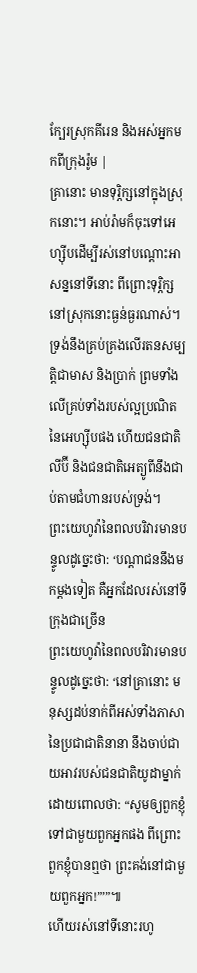ក្បែរស្រុកគីរេន និងអស់អ្នកមកពីក្រុងរ៉ូម |
គ្រានោះ មានទុរ្ភិក្សនៅក្នុងស្រុកនោះ។ អាប់រ៉ាមក៏ចុះទៅអេហ្ស៊ីបដើម្បីរស់នៅបណ្ដោះអាសន្ននៅទីនោះ ពីព្រោះទុរ្ភិក្សនៅស្រុកនោះធ្ងន់ធ្ងរណាស់។
ទ្រង់នឹងគ្រប់គ្រងលើរតនសម្បត្តិជាមាស និងប្រាក់ ព្រមទាំងលើគ្រប់ទាំងរបស់ល្អប្រណិតនៃអេហ្ស៊ីបផង ហើយជនជាតិលីប៊ី និងជនជាតិអេត្យូពីនឹងជាប់តាមជំហានរបស់ទ្រង់។
ព្រះយេហូវ៉ានៃពលបរិវារមានបន្ទូលដូច្នេះថា: ‘បណ្ដាជននឹងមកម្ដងទៀត គឺអ្នកដែលរស់នៅទីក្រុងជាច្រើន
ព្រះយេហូវ៉ានៃពលបរិវារមានបន្ទូលដូច្នេះថា: ‘នៅគ្រានោះ មនុស្សដប់នាក់ពីអស់ទាំងភាសានៃប្រជាជាតិនានា នឹងចាប់ជាយអាវរបស់ជនជាតិយូដាម្នាក់ ដោយពោលថា: “សូមឲ្យពួកខ្ញុំទៅជាមួយពួកអ្នកផង ពីព្រោះពួកខ្ញុំបានឮថា ព្រះគង់នៅជាមួយពួកអ្នក!”’”៕
ហើយរស់នៅទីនោះរហូ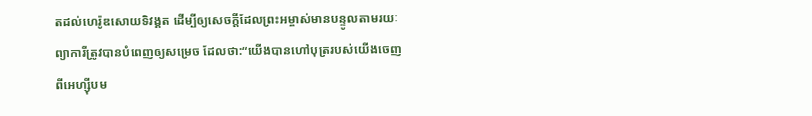តដល់ហេរ៉ូឌសោយទិវង្គត ដើម្បីឲ្យសេចក្ដីដែលព្រះអម្ចាស់មានបន្ទូលតាមរយៈព្យាការីត្រូវបានបំពេញឲ្យសម្រេច ដែលថា:“យើងបានហៅបុត្ររបស់យើងចេញពីអេហ្ស៊ីបម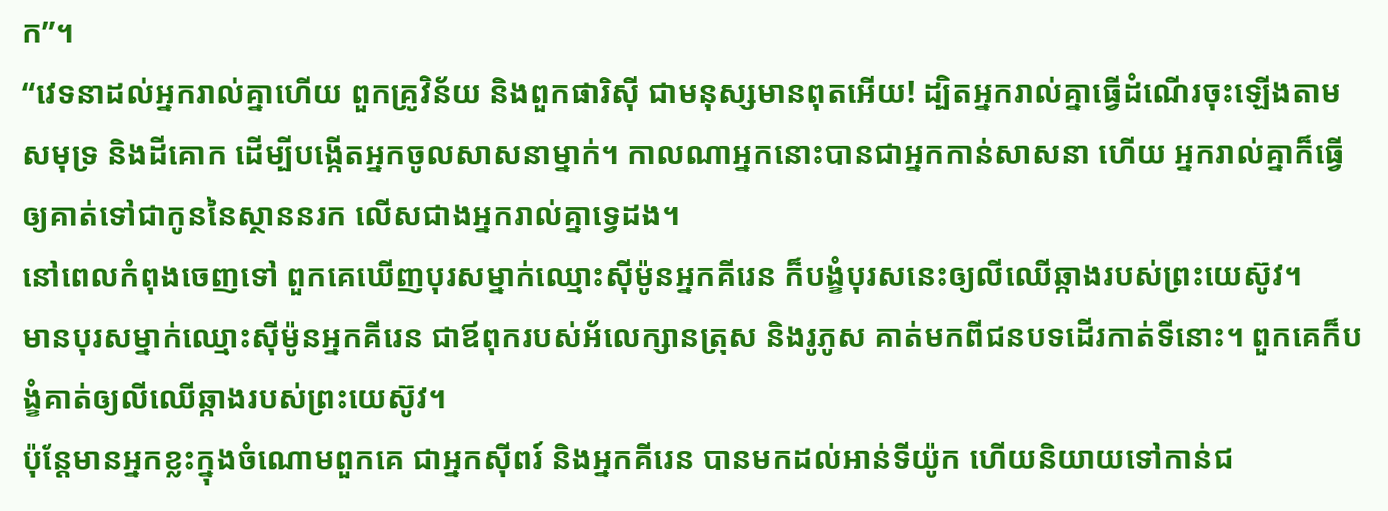ក”។
“វេទនាដល់អ្នករាល់គ្នាហើយ ពួកគ្រូវិន័យ និងពួកផារិស៊ី ជាមនុស្សមានពុតអើយ! ដ្បិតអ្នករាល់គ្នាធ្វើដំណើរចុះឡើងតាមសមុទ្រ និងដីគោក ដើម្បីបង្កើតអ្នកចូលសាសនាម្នាក់។ កាលណាអ្នកនោះបានជាអ្នកកាន់សាសនា ហើយ អ្នករាល់គ្នាក៏ធ្វើឲ្យគាត់ទៅជាកូននៃស្ថាននរក លើសជាងអ្នករាល់គ្នាទ្វេដង។
នៅពេលកំពុងចេញទៅ ពួកគេឃើញបុរសម្នាក់ឈ្មោះស៊ីម៉ូនអ្នកគីរេន ក៏បង្ខំបុរសនេះឲ្យលីឈើឆ្កាងរបស់ព្រះយេស៊ូវ។
មានបុរសម្នាក់ឈ្មោះស៊ីម៉ូនអ្នកគីរេន ជាឪពុករបស់អ័លេក្សានត្រុស និងរូភូស គាត់មកពីជនបទដើរកាត់ទីនោះ។ ពួកគេក៏បង្ខំគាត់ឲ្យលីឈើឆ្កាងរបស់ព្រះយេស៊ូវ។
ប៉ុន្តែមានអ្នកខ្លះក្នុងចំណោមពួកគេ ជាអ្នកស៊ីពរ៍ និងអ្នកគីរេន បានមកដល់អាន់ទីយ៉ូក ហើយនិយាយទៅកាន់ជ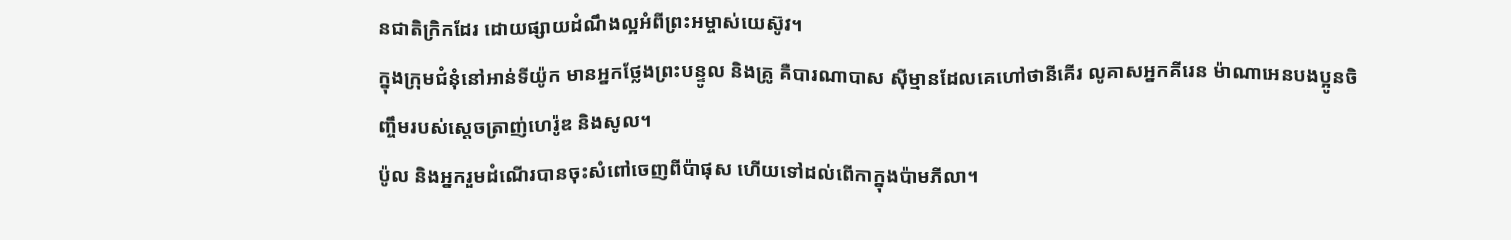នជាតិក្រិកដែរ ដោយផ្សាយដំណឹងល្អអំពីព្រះអម្ចាស់យេស៊ូវ។
ក្នុងក្រុមជំនុំនៅអាន់ទីយ៉ូក មានអ្នកថ្លែងព្រះបន្ទូល និងគ្រូ គឺបារណាបាស ស៊ីម្មានដែលគេហៅថានីគើរ លូគាសអ្នកគីរេន ម៉ាណាអេនបងប្អូនចិញ្ចឹមរបស់ស្ដេចត្រាញ់ហេរ៉ូឌ និងសូល។
ប៉ូល និងអ្នករួមដំណើរបានចុះសំពៅចេញពីប៉ាផុស ហើយទៅដល់ពើកាក្នុងប៉ាមភីលា។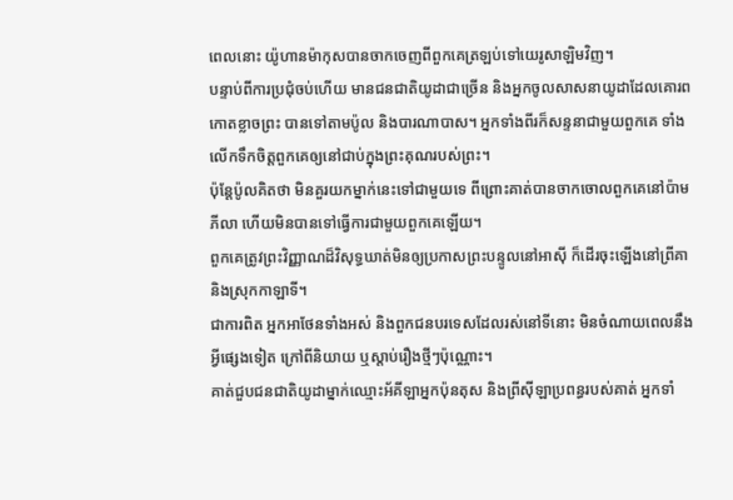ពេលនោះ យ៉ូហានម៉ាកុសបានចាកចេញពីពួកគេត្រឡប់ទៅយេរូសាឡិមវិញ។
បន្ទាប់ពីការប្រជុំចប់ហើយ មានជនជាតិយូដាជាច្រើន និងអ្នកចូលសាសនាយូដាដែលគោរពកោតខ្លាចព្រះ បានទៅតាមប៉ូល និងបារណាបាស។ អ្នកទាំងពីរក៏សន្ទនាជាមួយពួកគេ ទាំងលើកទឹកចិត្តពួកគេឲ្យនៅជាប់ក្នុងព្រះគុណរបស់ព្រះ។
ប៉ុន្តែប៉ូលគិតថា មិនគួរយកម្នាក់នេះទៅជាមួយទេ ពីព្រោះគាត់បានចាកចោលពួកគេនៅប៉ាមភីលា ហើយមិនបានទៅធ្វើការជាមួយពួកគេឡើយ។
ពួកគេត្រូវព្រះវិញ្ញាណដ៏វិសុទ្ធឃាត់មិនឲ្យប្រកាសព្រះបន្ទូលនៅអាស៊ី ក៏ដើរចុះឡើងនៅព្រីគា និងស្រុកកាឡាទី។
ជាការពិត អ្នកអាថែនទាំងអស់ និងពួកជនបរទេសដែលរស់នៅទីនោះ មិនចំណាយពេលនឹងអ្វីផ្សេងទៀត ក្រៅពីនិយាយ ឬស្ដាប់រឿងថ្មីៗប៉ុណ្ណោះ។
គាត់ជួបជនជាតិយូដាម្នាក់ឈ្មោះអ័គីឡាអ្នកប៉ុនតុស និងព្រីស៊ីឡាប្រពន្ធរបស់គាត់ អ្នកទាំ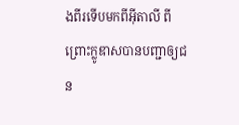ងពីរទើបមកពីអ៊ីតាលី ពីព្រោះក្លូឌាសបានបញ្ជាឲ្យជន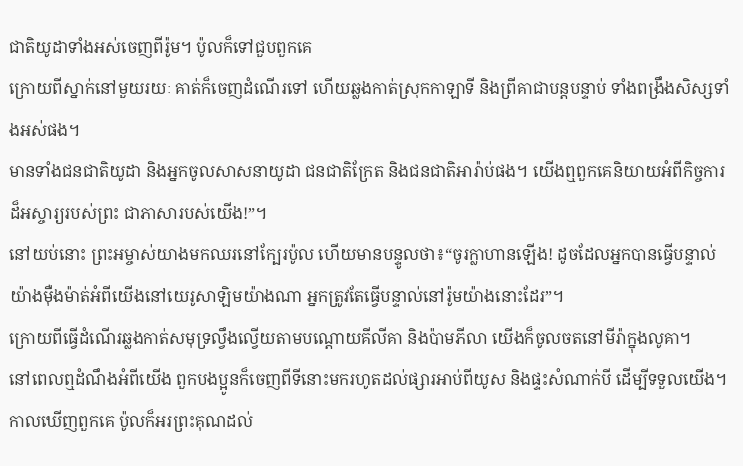ជាតិយូដាទាំងអស់ចេញពីរ៉ូម។ ប៉ូលក៏ទៅជួបពួកគេ
ក្រោយពីស្នាក់នៅមួយរយៈ គាត់ក៏ចេញដំណើរទៅ ហើយឆ្លងកាត់ស្រុកកាឡាទី និងព្រីគាជាបន្តបន្ទាប់ ទាំងពង្រឹងសិស្សទាំងអស់ផង។
មានទាំងជនជាតិយូដា និងអ្នកចូលសាសនាយូដា ជនជាតិក្រែត និងជនជាតិអារ៉ាប់ផង។ យើងឮពួកគេនិយាយអំពីកិច្ចការដ៏អស្ចារ្យរបស់ព្រះ ជាភាសារបស់យើង!”។
នៅយប់នោះ ព្រះអម្ចាស់យាងមកឈរនៅក្បែរប៉ូល ហើយមានបន្ទូលថា៖“ចូរក្លាហានឡើង! ដូចដែលអ្នកបានធ្វើបន្ទាល់យ៉ាងម៉ឺងម៉ាត់អំពីយើងនៅយេរូសាឡិមយ៉ាងណា អ្នកត្រូវតែធ្វើបន្ទាល់នៅរ៉ូមយ៉ាងនោះដែរ”។
ក្រោយពីធ្វើដំណើរឆ្លងកាត់សមុទ្រល្វឹងល្វើយតាមបណ្ដោយគីលីគា និងប៉ាមភីលា យើងក៏ចូលចតនៅមីរ៉ាក្នុងលូគា។
នៅពេលឮដំណឹងអំពីយើង ពួកបងប្អូនក៏ចេញពីទីនោះមករហូតដល់ផ្សារអាប់ពីយូស និងផ្ទះសំណាក់បី ដើម្បីទទួលយើង។ កាលឃើញពួកគេ ប៉ូលក៏អរព្រះគុណដល់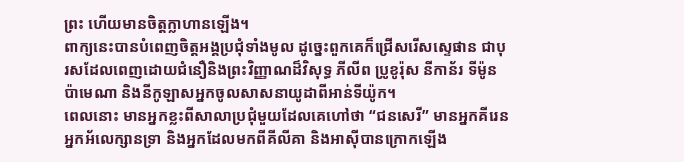ព្រះ ហើយមានចិត្តក្លាហានឡើង។
ពាក្យនេះបានបំពេញចិត្តអង្គប្រជុំទាំងមូល ដូច្នេះពួកគេក៏ជ្រើសរើសស្ទេផាន ជាបុរសដែលពេញដោយជំនឿនិងព្រះវិញ្ញាណដ៏វិសុទ្ធ ភីលីព ប្រូខូរ៉ុស នីកាន័រ ទីម៉ូន ប៉ាមេណា និងនីកូឡាសអ្នកចូលសាសនាយូដាពីអាន់ទីយ៉ូក។
ពេលនោះ មានអ្នកខ្លះពីសាលាប្រជុំមួយដែលគេហៅថា “ជនសេរី” មានអ្នកគីរេន អ្នកអ័លេក្សានទ្រា និងអ្នកដែលមកពីគីលីគា និងអាស៊ីបានក្រោកឡើង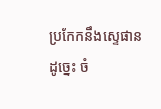ប្រកែកនឹងស្ទេផាន
ដូច្នេះ ចំ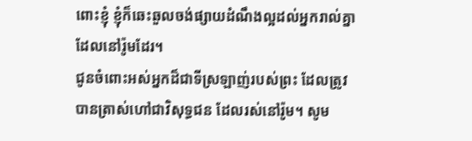ពោះខ្ញុំ ខ្ញុំក៏ឆេះឆួលចង់ផ្សាយដំណឹងល្អដល់អ្នករាល់គ្នាដែលនៅរ៉ូមដែរ។
ជូនចំពោះអស់អ្នកដ៏ជាទីស្រឡាញ់របស់ព្រះ ដែលត្រូវបានត្រាស់ហៅជាវិសុទ្ធជន ដែលរស់នៅរ៉ូម។ សូម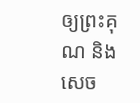ឲ្យព្រះគុណ និងសេច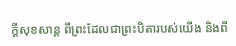ក្ដីសុខសាន្ត ពីព្រះដែលជាព្រះបិតារបស់យើង និងពី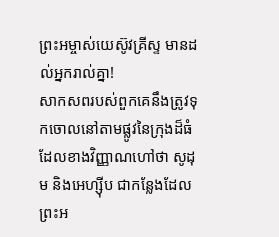ព្រះអម្ចាស់យេស៊ូវគ្រីស្ទ មានដល់អ្នករាល់គ្នា!
សាកសពរបស់ពួកគេនឹងត្រូវទុកចោលនៅតាមផ្លូវនៃក្រុងដ៏ធំ ដែលខាងវិញ្ញាណហៅថា សូដុម និងអេហ្ស៊ីប ជាកន្លែងដែលព្រះអ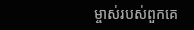ម្ចាស់របស់ពួកគេ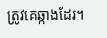ត្រូវគេឆ្កាងដែរ។